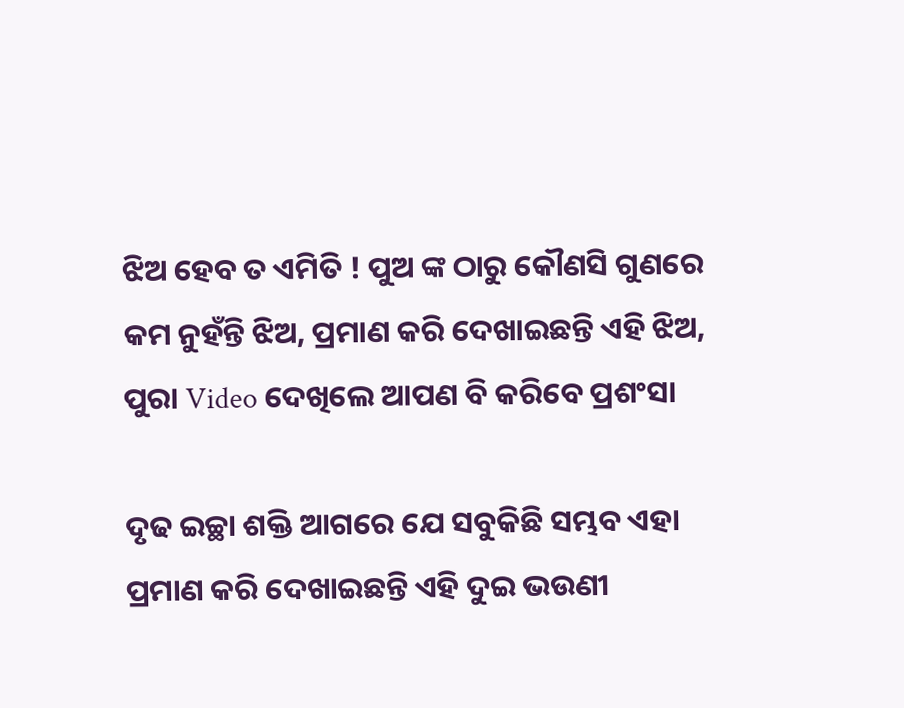ଝିଅ ହେବ ତ ଏମିତି ! ପୁଅ ଙ୍କ ଠାରୁ କୌଣସି ଗୁଣରେ କମ ନୁହଁନ୍ତି ଝିଅ, ପ୍ରମାଣ କରି ଦେଖାଇଛନ୍ତି ଏହି ଝିଅ, ପୁରା Video ଦେଖିଲେ ଆପଣ ବି କରିବେ ପ୍ରଶଂସା

ଦୃଢ ଇଚ୍ଛା ଶକ୍ତି ଆଗରେ ଯେ ସବୁକିଛି ସମ୍ଭବ ଏହା ପ୍ରମାଣ କରି ଦେଖାଇଛନ୍ତି ଏହି ଦୁଇ ଭଉଣୀ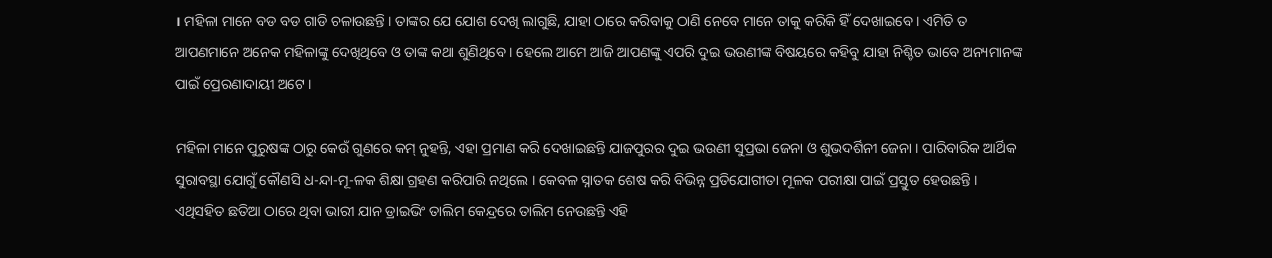। ମହିଳା ମାନେ ବଡ ବଡ ଗାଡି ଚଳାଉଛନ୍ତି । ତାଙ୍କର ଯେ ଯୋଶ ଦେଖି ଲାଗୁଛି, ଯାହା ଠାରେ କରିବାକୁ ଠାଣି ନେବେ ମାନେ ତାକୁ କରିକି ହିଁ ଦେଖାଇବେ । ଏମିତି ତ ଆପଣମାନେ ଅନେକ ମହିଳାଙ୍କୁ ଦେଖିଥିବେ ଓ ତାଙ୍କ କଥା ଶୁଣିଥିବେ । ହେଲେ ଆମେ ଆଜି ଆପଣଙ୍କୁ ଏପରି ଦୁଇ ଭଉଣୀଙ୍କ ବିଷୟରେ କହିବୁ ଯାହା ନିଶ୍ଚିତ ଭାବେ ଅନ୍ୟମାନଙ୍କ ପାଇଁ ପ୍ରେରଣାଦାୟୀ ଅଟେ ।

ମହିଳା ମାନେ ପୁରୁଷଙ୍କ ଠାରୁ କେଉଁ ଗୁଣରେ କମ୍ ନୁହନ୍ତି, ଏହା ପ୍ରମାଣ କରି ଦେଖାଇଛନ୍ତି ଯାଜପୁରର ଦୁଇ ଭଉଣୀ ସୁପ୍ରଭା ଜେନା ଓ ଶୁଭଦର୍ଶିନୀ ଜେନା । ପାରିବାରିକ ଆର୍ଥିକ ସୁରାବସ୍ଥା ଯୋଗୁଁ କୌଣସି ଧ-ନ୍ଦା-ମୂ-ଳକ ଶିକ୍ଷା ଗ୍ରହଣ କରିପାରି ନଥିଲେ । କେବଳ ସ୍ନାତକ ଶେଷ କରି ବିଭିନ୍ନ ପ୍ରତିଯୋଗୀତା ମୂଳକ ପରୀକ୍ଷା ପାଇଁ ପ୍ରସ୍ତୁତ ହେଉଛନ୍ତି । ଏଥିସହିତ ଛତିଆ ଠାରେ ଥିବା ଭାରୀ ଯାନ ଡ୍ରାଇଭିଂ ତାଲିମ କେନ୍ଦ୍ରରେ ତାଲିମ ନେଉଛନ୍ତି ଏହି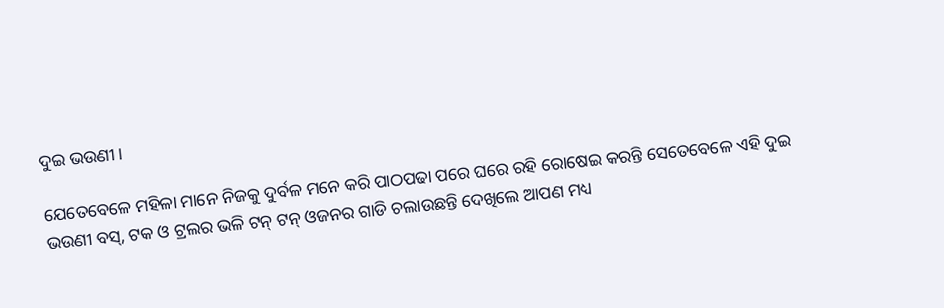ଦୁଇ ଭଉଣୀ ।

ଯେତେବେଳେ ମହିଳା ମାନେ ନିଜକୁ ଦୁର୍ବଳ ମନେ କରି ପାଠପଢା ପରେ ଘରେ ରହି ରୋଷେଇ କରନ୍ତି ସେତେବେଳେ ଏହି ଦୁଇ ଭଉଣୀ ବସ୍, ଟକ ଓ ଟ୍ରଲର ଭଳି ଟନ୍ ଟନ୍ ଓଜନର ଗାଡି ଚଲାଉଛନ୍ତି ଦେଖିଲେ ଆପଣ ମଧ୍ୟ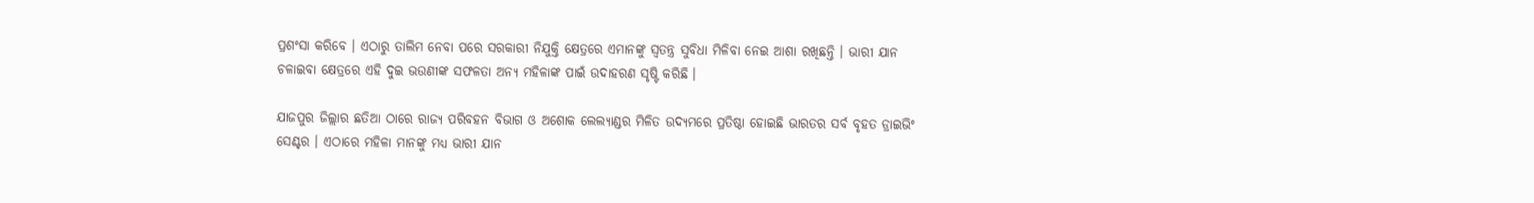ପ୍ରଶଂସା କରିବେ । ଏଠାରୁ ତାଲିମ ନେବା ପରେ ସରକାରୀ ନିଯୁକ୍ତି କ୍ଷେତ୍ରରେ ଏମାନଙ୍କୁ ସ୍ଵତନ୍ତ୍ର ସୁବିଧା ମିଳିବା ନେଇ ଆଶା ରଖିଛନ୍ତି । ଭାରୀ ଯାନ ଚଳାଇବା କ୍ଷେତ୍ରରେ ଏହି ଦୁଇ ଭଉଣୀଙ୍କ ସଫଳତା ଅନ୍ୟ ମହିଳାଙ୍କ ପାଇଁ ଉଦାହରଣ ସୃଷ୍ଟି କରିଛି ।

ଯାଜପୁର ଜିଲ୍ଲାର ଛତିଆ ଠାରେ ରାଜ୍ୟ ପରିବହନ ବିଭାଗ ଓ ଅଶୋକ ଲେଲ୍ୟାଣ୍ଡର ମିଳିତ ଉଦ୍ୟମରେ ପ୍ରତିଷ୍ଠା ହୋଇଛି ଭାରତର ସର୍ବ ବୃହତ ଡ୍ରାଇଭିଂ ସେଣ୍ଟର । ଏଠାରେ ମହିଳା ମାନଙ୍କୁ ମଧ୍ୟ ଭାରୀ ଯାନ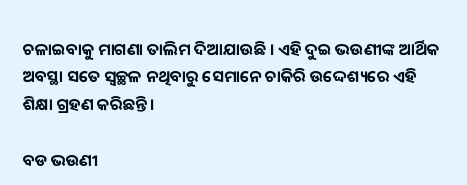ଚଳାଇବାକୁ ମାଗଣା ତାଲିମ ଦିଆଯାଉଛି । ଏହି ଦୁଇ ଭଉଣୀଙ୍କ ଆର୍ଥିକ ଅବସ୍ଥା ସତେ ସ୍ବଚ୍ଛଳ ନଥିବାରୁ ସେମାନେ ଚାକିରି ଉଦ୍ଦେଶ୍ୟରେ ଏହି ଶିକ୍ଷା ଗ୍ରହଣ କରିଛନ୍ତି ।

ବଡ ଭଉଣୀ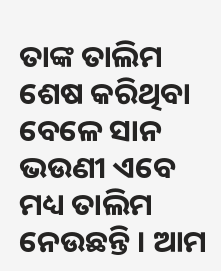ତାଙ୍କ ତାଲିମ ଶେଷ କରିଥିବା ବେଳେ ସାନ ଭଉଣୀ ଏବେ ମଧ୍ୟ ତାଲିମ ନେଉଛନ୍ତି । ଆମ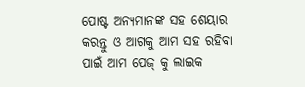ପୋଷ୍ଟ ଅନ୍ୟମାନଙ୍କ ସହ ଶେୟାର କରନ୍ତୁ ଓ ଆଗକୁ ଆମ ସହ ରହିବା ପାଇଁ ଆମ ପେଜ୍ କୁ ଲାଇକ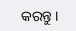କରନ୍ତୁ ।